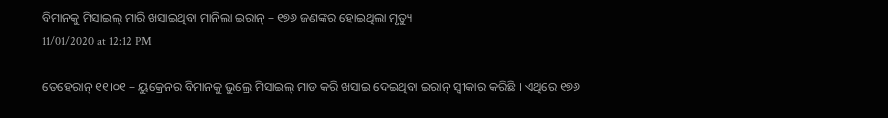ବିମାନକୁ ମିସାଇଲ୍ ମାରି ଖସାଇଥିବା ମାନିଲା ଇରାନ୍ – ୧୭୬ ଜଣଙ୍କର ହୋଇଥିଲା ମୃତ୍ୟୁ
11/01/2020 at 12:12 PM

ତେହେରାନ୍ ୧୧।୦୧ – ୟୁକ୍ରେନର ବିମାନକୁ ଭୁଲ୍ରେ ମିସାଇଲ୍ ମାଡ କରି ଖସାଇ ଦେଇଥିବା ଇରାନ୍ ସ୍ୱୀକାର କରିଛି । ଏଥିରେ ୧୭୬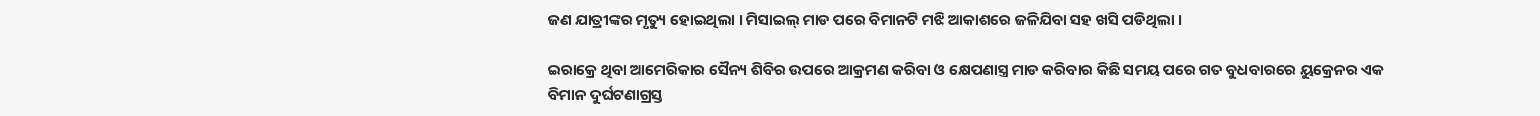ଜଣ ଯାତ୍ରୀଙ୍କର ମୃତ୍ୟୁ ହୋଇଥିଲା । ମିସାଇଲ୍ ମାଡ ପରେ ବିମାନଟି ମଝି ଆକାଶରେ ଜଳିଯିବା ସହ ଖସି ପଡିଥିଲା ।

ଇରାକ୍ରେ ଥିବା ଆମେରିକାର ସୈନ୍ୟ ଶିବିର ଉପରେ ଆକ୍ରମଣ କରିବା ଓ କ୍ଷେପଣାସ୍ତ୍ର ମାଡ କରିବାର କିଛି ସମୟ ପରେ ଗତ ବୁଧବାରରେ ୟୁକ୍ରେନର ଏକ ବିମାନ ଦୁର୍ଘଟଣାଗ୍ରସ୍ତ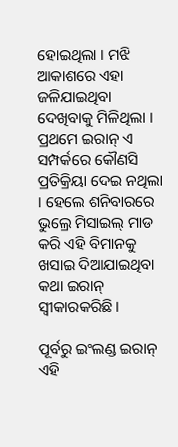ହୋଇଥିଲା । ମଝି ଆକାଶରେ ଏହା ଜଳିଯାଇଥିବା ଦେଖିବାକୁ ମିଳିଥିଲା । ପ୍ରଥମେ ଇରାନ୍ ଏ ସମ୍ପର୍କରେ କୌଣସି ପ୍ରତିକ୍ରିୟା ଦେଇ ନଥିଲା । ହେଲେ ଶନିବାରରେ ଭୁଲ୍ରେ ମିସାଇଲ୍ ମାଡ କରି ଏହି ବିମାନକୁ ଖସାଇ ଦିଆଯାଇଥିବା କଥା ଇରାନ୍ ସ୍ୱୀକାରକରିଛି।

ପୂର୍ବରୁ ଇଂଲଣ୍ଡ ଇରାନ୍ ଏହି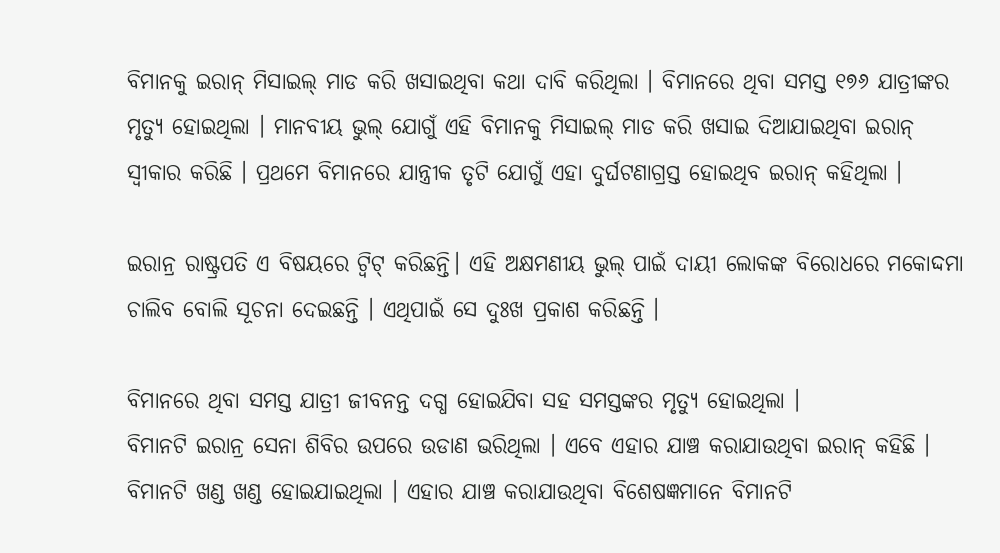ବିମାନକୁ ଇରାନ୍ ମିସାଇଲ୍ ମାଡ କରି ଖସାଇଥିବା କଥା ଦାବି କରିଥିଲା । ବିମାନରେ ଥିବା ସମସ୍ତ ୧୭୬ ଯାତ୍ରୀଙ୍କର ମୃତ୍ୟୁ ହୋଇଥିଲା । ମାନବୀୟ ଭୁଲ୍ ଯୋଗୁଁ ଏହି ବିମାନକୁ ମିସାଇଲ୍ ମାଡ କରି ଖସାଇ ଦିଆଯାଇଥିବା ଇରାନ୍ ସ୍ୱୀକାର କରିଛି । ପ୍ରଥମେ ବିମାନରେ ଯାନ୍ତ୍ରୀକ ତୃଟି ଯୋଗୁଁ ଏହା ଦୁର୍ଘଟଣାଗ୍ରସ୍ତ ହୋଇଥିବ ଇରାନ୍ କହିଥିଲା ।

ଇରାନ୍ର ରାଷ୍ଟ୍ରପତି ଏ ବିଷୟରେ ଟ୍ୱିଟ୍ କରିଛନ୍ତି। ଏହି ଅକ୍ଷମଣୀୟ ଭୁଲ୍ ପାଇଁ ଦାୟୀ ଲୋକଙ୍କ ବିରୋଧରେ ମକୋଦ୍ଦମା ଚାଲିବ ବୋଲି ସୂଚନା ଦେଇଛନ୍ତି । ଏଥିପାଇଁ ସେ ଦୁଃଖ ପ୍ରକାଶ କରିଛନ୍ତି ।

ବିମାନରେ ଥିବା ସମସ୍ତ ଯାତ୍ରୀ ଜୀବନନ୍ତ ଦଗ୍ଧ ହୋଇଯିବା ସହ ସମସ୍ତଙ୍କର ମୃତ୍ୟୁ ହୋଇଥିଲା ।
ବିମାନଟି ଇରାନ୍ର ସେନା ଶିବିର ଉପରେ ଉଡାଣ ଭରିଥିଲା । ଏବେ ଏହାର ଯାଞ୍ଚ କରାଯାଉଥିବା ଇରାନ୍ କହିଛି । ବିମାନଟି ଖଣ୍ଡ ଖଣ୍ଡ ହୋଇଯାଇଥିଲା । ଏହାର ଯାଞ୍ଚ କରାଯାଉଥିବା ବିଶେଷଜ୍ଞମାନେ ବିମାନଟି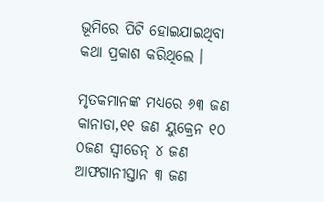ଭୂମିରେ ପିଟି ହୋଇଯାଇଥିବା କଥା ପ୍ରକାଶ କରିଥିଲେ ।

ମୃତକମାନଙ୍କ ମଧ୍ୟରେ ୬୩ ଜଣ କାନାଡା,୧୧ ଜଣ ୟୁକ୍ରେନ ୧୦ ୦ଜଣ ସ୍ୱୀଡେନ୍ ୪ ଜଣ ଆଫଗାନୀସ୍ତାନ ୩ ଜଣ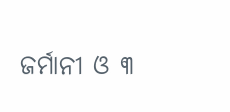ଜର୍ମାନୀ ଓ ୩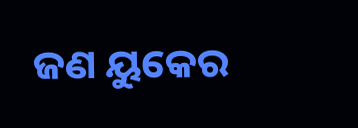ଜଣ ୟୁକେର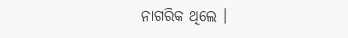ନାଗରିକ ଥିଲେ ।